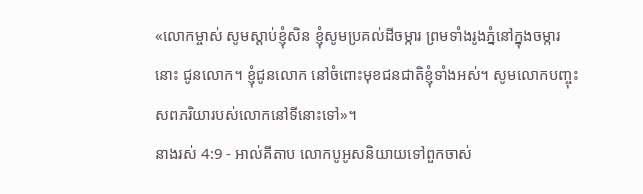«លោកម្ចាស់ សូមស្តាប់ខ្ញុំសិន ខ្ញុំសូមប្រគល់ដីចម្ការ ព្រមទាំងរូងភ្នំនៅក្នុងចម្ការនោះ ជូនលោក។ ខ្ញុំជូនលោក នៅចំពោះមុខជនជាតិខ្ញុំទាំងអស់។ សូមលោកបញ្ចុះសពភរិយារបស់លោកនៅទីនោះទៅ»។
នាងរស់ 4:9 - អាល់គីតាប លោកបូអូសនិយាយទៅពួកចាស់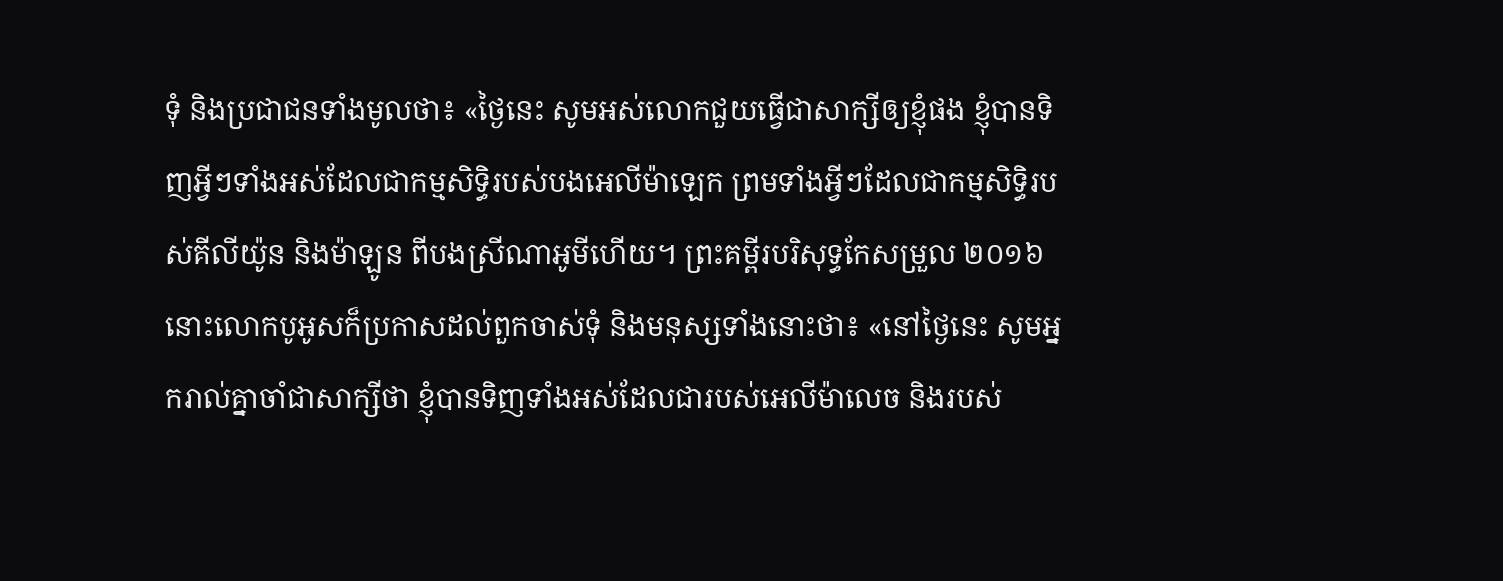ទុំ និងប្រជាជនទាំងមូលថា៖ «ថ្ងៃនេះ សូមអស់លោកជួយធ្វើជាសាក្សីឲ្យខ្ញុំផង ខ្ញុំបានទិញអ្វីៗទាំងអស់ដែលជាកម្មសិទ្ធិរបស់បងអេលីម៉ាឡេក ព្រមទាំងអ្វីៗដែលជាកម្មសិទ្ធិរបស់គីលីយ៉ូន និងម៉ាឡូន ពីបងស្រីណាអូមីហើយ។ ព្រះគម្ពីរបរិសុទ្ធកែសម្រួល ២០១៦ នោះលោកបូអូសក៏ប្រកាសដល់ពួកចាស់ទុំ និងមនុស្សទាំងនោះថា៖ «នៅថ្ងៃនេះ សូមអ្នករាល់គ្នាចាំជាសាក្សីថា ខ្ញុំបានទិញទាំងអស់ដែលជារបស់អេលីម៉ាលេច និងរបស់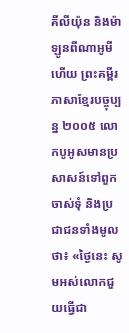គីលីយ៉ុន និងម៉ាឡូនពីណាអូមីហើយ ព្រះគម្ពីរភាសាខ្មែរបច្ចុប្បន្ន ២០០៥ លោកបូអូសមានប្រសាសន៍ទៅពួកចាស់ទុំ និងប្រជាជនទាំងមូលថា៖ «ថ្ងៃនេះ សូមអស់លោកជួយធ្វើជា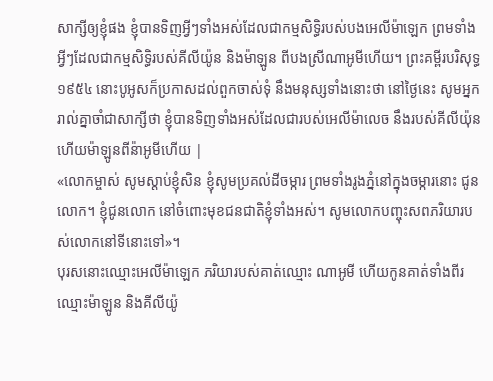សាក្សីឲ្យខ្ញុំផង ខ្ញុំបានទិញអ្វីៗទាំងអស់ដែលជាកម្មសិទ្ធិរបស់បងអេលីម៉ាឡេក ព្រមទាំងអ្វីៗដែលជាកម្មសិទ្ធិរបស់គីលីយ៉ូន និងម៉ាឡូន ពីបងស្រីណាអូមីហើយ។ ព្រះគម្ពីរបរិសុទ្ធ ១៩៥៤ នោះបូអូសក៏ប្រកាសដល់ពួកចាស់ទុំ នឹងមនុស្សទាំងនោះថា នៅថ្ងៃនេះ សូមអ្នករាល់គ្នាចាំជាសាក្សីថា ខ្ញុំបានទិញទាំងអស់ដែលជារបស់អេលីម៉ាលេច នឹងរបស់គីលីយ៉ុន ហើយម៉ាឡូនពីន៉ាអូមីហើយ |
«លោកម្ចាស់ សូមស្តាប់ខ្ញុំសិន ខ្ញុំសូមប្រគល់ដីចម្ការ ព្រមទាំងរូងភ្នំនៅក្នុងចម្ការនោះ ជូនលោក។ ខ្ញុំជូនលោក នៅចំពោះមុខជនជាតិខ្ញុំទាំងអស់។ សូមលោកបញ្ចុះសពភរិយារបស់លោកនៅទីនោះទៅ»។
បុរសនោះឈ្មោះអេលីម៉ាឡេក ភរិយារបស់គាត់ឈ្មោះ ណាអូមី ហើយកូនគាត់ទាំងពីរឈ្មោះម៉ាឡូន និងគីលីយ៉ូ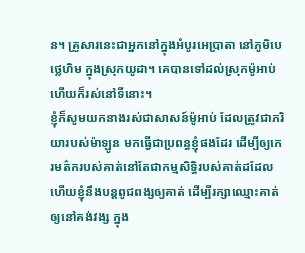ន។ គ្រួសារនេះជាអ្នកនៅក្នុងអំបូរអេប្រាតា នៅភូមិបេថ្លេហិម ក្នុងស្រុកយូដា។ គេបានទៅដល់ស្រុកម៉ូអាប់ហើយក៏រស់នៅទីនោះ។
ខ្ញុំក៏សូមយកនាងរស់ជាសាសន៍ម៉ូអាប់ ដែលត្រូវជាភរិយារបស់ម៉ាឡូន មកធ្វើជាប្រពន្ធខ្ញុំផងដែរ ដើម្បីឲ្យកេរមត៌ករបស់គាត់នៅតែជាកម្មសិទ្ធិរបស់គាត់ដដែល ហើយខ្ញុំនឹងបន្តពូជពង្សឲ្យគាត់ ដើម្បីរក្សាឈ្មោះគាត់ឲ្យនៅគង់វង្ស ក្នុង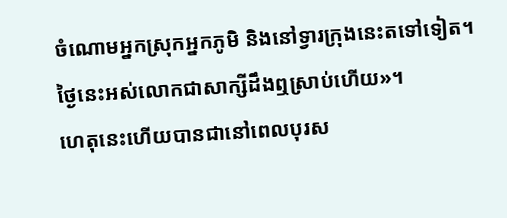ចំណោមអ្នកស្រុកអ្នកភូមិ និងនៅទ្វារក្រុងនេះតទៅទៀត។ ថ្ងៃនេះអស់លោកជាសាក្សីដឹងឮស្រាប់ហើយ»។
ហេតុនេះហើយបានជានៅពេលបុរស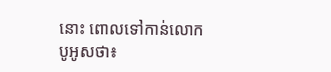នោះ ពោលទៅកាន់លោកបូអូសថា៖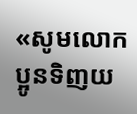«សូមលោកប្អូនទិញយ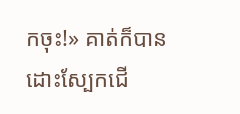កចុះ!» គាត់ក៏បានដោះស្បែកជើ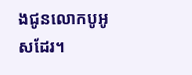ងជូនលោកបូអូសដែរ។